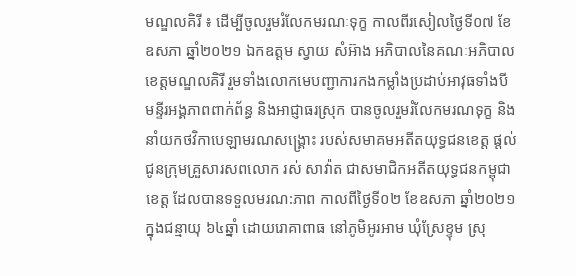មណ្ឌលគិរី ៖ ដើម្បីចូលរួមរំលែកមរណៈទុក្ខ កាលពីរសៀលថ្ងៃទី០៧ ខែឧសភា ឆ្នាំ២០២១ ឯកឧត្តម ស្វាយ សំអ៊ាង អភិបាលនៃគណៈអភិបាលខេត្តមណ្ឌលគិរី រួមទាំងលោកមេបញ្ជាការកងកម្លាំងប្រដាប់អាវុធទាំងបី មន្ទីរអង្គភាពពាក់ព័ន្ធ និងអាជ្ញាធរស្រុក បានចូលរួមរំលែកមរណទុក្ខ និងនាំយកថវិកាបេឡាមរណសង្រ្គោះ របស់សមាគមអតីតយុទ្ធជនខេត្ត ផ្តល់ជូនក្រុមគ្រួសារសពលោក រស់ សាវ៉ាត ជាសមាជិកអតីតយុទ្ធជនកម្ពុជាខេត្ត ដែលបានទទួលមរណ:ភាព កាលពីថ្ងៃទី០២ ខែឧសភា ឆ្នាំ២០២១ ក្នុងជន្មាយុ ៦៤ឆ្នាំ ដោយរោគាពាធ នៅភូមិអូរអាម ឃុំស្រែខ្ទុម ស្រុ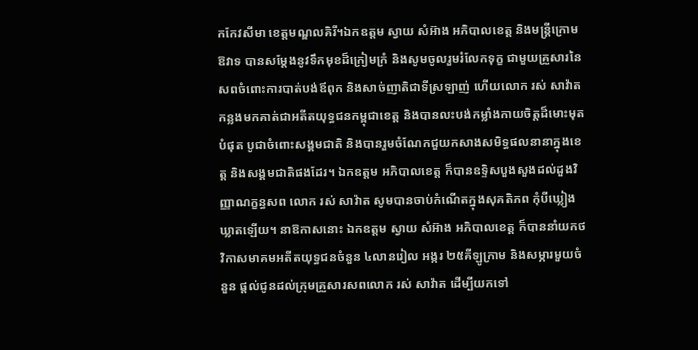កកែវសីមា ខេត្តមណ្ឌលគិរី។ឯកឧត្តម ស្វាយ សំអ៊ាង អភិបាលខេត្ត និងមន្រ្តីក្រោមឱវាទ បានសម្តែងនូវទឹកមុខដ៏ក្រៀមក្រំ និងសូមចូលរួមរំលែកទុក្ខ ជាមួយគ្រួសារនៃសពចំពោះការបាត់បង់ឪពុក និងសាច់ញាតិជាទីស្រឡាញ់ ហើយលោក រស់ សាវ៉ាត កន្លងមកគាត់ជាអតីតយុទ្ធជនកម្ពុជាខេត្ត និងបានលះបង់កម្លាំងកាយចិត្តដ៏មោះមុតបំផុត បូជាចំពោះសង្គមជាតិ និងបានរួមចំណែកជួយកសាងសមិទ្ធផលនានាក្នុងខេត្ត និងសង្គមជាតិផងដែរ។ ឯកឧត្តម អភិបាលខេត្ត ក៏បានឧទ្ទិសបួងសួងដល់ដួងវិញ្ញាណក្ខន្ធសព លោក រស់ សាវ៉ាត សូមបានចាប់កំណើតក្នុងសុគតិភព កុំបីឃ្លៀងឃ្លាតឡេីយ។ នាឱកាសនោះ ឯកឧត្តម ស្វាយ សំអ៊ាង អភិបាលខេត្ត ក៏បាននាំយកថវិកាសមាគមអតីតយុទ្ធជនចំនួន ៤លានរៀល អង្ករ ២៥គីឡូក្រាម និងសម្ភារមួយចំនួន ផ្តល់ជូនដល់ក្រុមគ្រួសារសពលោក រស់ សាវ៉ាត ដើម្បីយកទៅ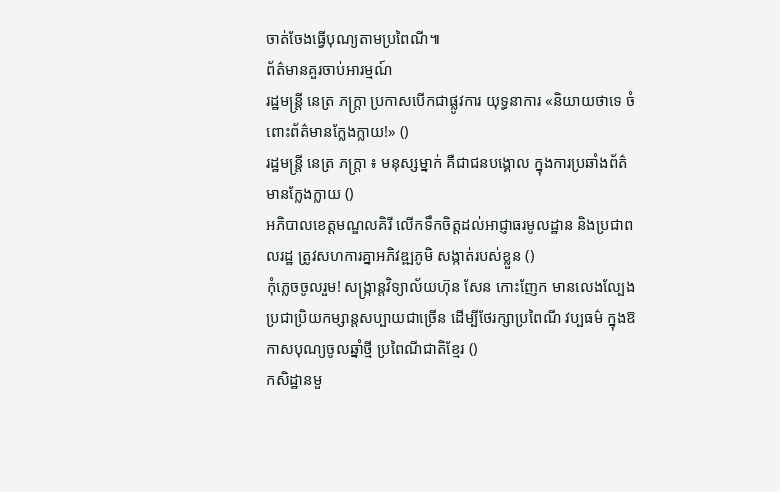ចាត់ចែងធ្វើបុណ្យតាមប្រពៃណី៕
ព័ត៌មានគួរចាប់អារម្មណ៍
រដ្ឋមន្ត្រី នេត្រ ភក្ត្រា ប្រកាសបើកជាផ្លូវការ យុទ្ធនាការ «និយាយថាទេ ចំពោះព័ត៌មានក្លែងក្លាយ!» ()
រដ្ឋមន្ត្រី នេត្រ ភក្ត្រា ៖ មនុស្សម្នាក់ គឺជាជនបង្គោល ក្នុងការប្រឆាំងព័ត៌មានក្លែងក្លាយ ()
អភិបាលខេត្តមណ្ឌលគិរី លើកទឹកចិត្តដល់អាជ្ញាធរមូលដ្ឋាន និងប្រជាពលរដ្ឋ ត្រូវសហការគ្នាអភិវឌ្ឍភូមិ សង្កាត់របស់ខ្លួន ()
កុំភ្លេចចូលរួម! សង្ក្រាន្តវិទ្យាល័យហ៊ុន សែន កោះញែក មានលេងល្បែងប្រជាប្រិយកម្សាន្តសប្បាយជាច្រើន ដើម្បីថែរក្សាប្រពៃណី វប្បធម៌ ក្នុងឱកាសបុណ្យចូលឆ្នាំថ្មី ប្រពៃណីជាតិខ្មែរ ()
កសិដ្ឋានមួ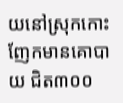យនៅស្រុកកោះញែកមានគោបាយ ជិត៣០០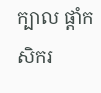ក្បាល ផ្ដាំកសិករ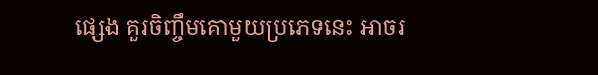ផ្សេង គួរចិញ្ចឹមគោមួយប្រភេទនេះ អាចរ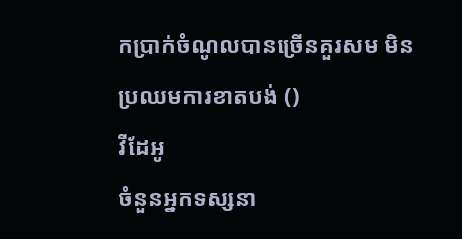កប្រាក់ចំណូលបានច្រើនគួរសម មិនប្រឈមការខាតបង់ ()
វីដែអូ
ចំនួនអ្នកទស្សនា